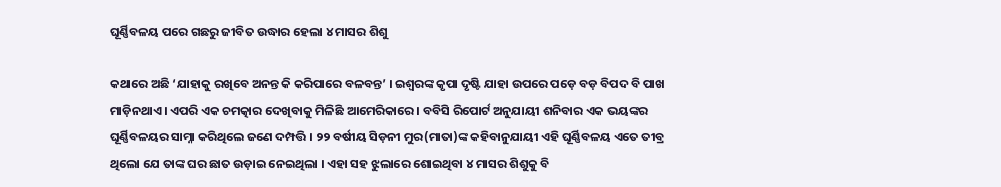ଘୂର୍ଣ୍ଣିବଳୟ ପରେ ଗଛରୁ ଜୀବିତ ଉଦ୍ଧାର ହେଲା ୪ ମାସର ଶିଶୁ

କଥାରେ ଅଛି ‘ଯାହାକୁ ରଖିବେ ଅନନ୍ତ କି କରିପାରେ ବଳବନ୍ତ’ । ଇଶ୍ୱରଙ୍କ କୃପା ଦୃଷ୍ଟି ଯାହା ଉପରେ ପଡ଼େ ବଡ଼ ବିପଦ ବି ପାଖ ମାଡ଼ିନଥାଏ । ଏପରି ଏକ ଚମତ୍କାର ଦେଖିବାକୁ ମିଳିଛି ଆମେରିକାରେ । ବବିସି ରିପୋର୍ଟ ଅନୁଯାୟୀ ଶନିବାର ଏକ ଭୟଙ୍କର ଘୂର୍ଣ୍ଣିବଳୟର ସାମ୍ନା କରିଥିଲେ ଜଣେ ଦମ୍ପତ୍ତି । ୨୨ ବର୍ଷୀୟ ସିଡ଼ନୀ ମୁର(ମାତା)ଙ୍କ କହିବାନୁଯାୟୀ ଏହି ଘୂର୍ଣ୍ଣିବଳୟ ଏତେ ତୀବ୍ର ଥିଲୋ ଯେ ତାଙ୍କ ଘର ଛାତ ଉଡ଼ାଇ ନେଇଥିଲା । ଏହା ସହ ଝୁଲାରେ ଶୋଇଥିବା ୪ ମାସର ଶିଶୁକୁ ବି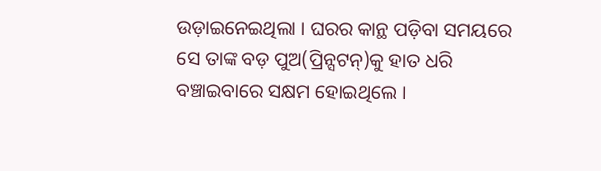ଉଡ଼ାଇନେଇଥିଲା । ଘରର କାନ୍ଥ ପଡ଼ିବା ସମୟରେ ସେ ତାଙ୍କ ବଡ଼ ପୁଅ(ପ୍ରିନ୍ସଟନ୍‌)କୁ ହାତ ଧରି ବଞ୍ଚାଇବାରେ ସକ୍ଷମ ହୋଇଥିଲେ ।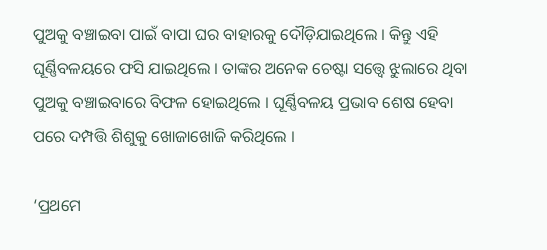ପୁଅକୁ ବଞ୍ଚାଇବା ପାଇଁ ବାପା ଘର ବାହାରକୁ ଦୌଡ଼ିଯାଇଥିଲେ । କିନ୍ତୁ ଏହି ଘୂର୍ଣ୍ଣିବଳୟରେ ଫସି ଯାଇଥିଲେ । ତାଙ୍କର ଅନେକ ଚେଷ୍ଟା ସତ୍ତ୍ୱେ ଝୁଲାରେ ଥିବା ପୁଅକୁ ବଞ୍ଚାଇବାରେ ବିଫଳ ହୋଇଥିଲେ । ଘୂର୍ଣ୍ଣିବଳୟ ପ୍ରଭାବ ଶେଷ ହେବା ପରେ ଦମ୍ପତ୍ତି ଶିଶୁକୁ ଖୋଜାଖୋଜି କରିଥିଲେ ।

‘ପ୍ରଥମେ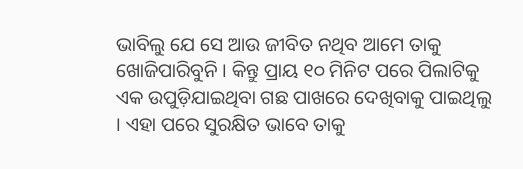ଭାବିଲୁ ଯେ ସେ ଆଉ ଜୀବିତ ନଥିବ ଆମେ ତାକୁ ଖୋଜିପାରିବୁନି । କିନ୍ତୁ ପ୍ରାୟ ୧୦ ମିନିଟ ପରେ ପିଲାଟିକୁ ଏକ ଉପୁଡ଼ିଯାଇଥିବା ଗଛ ପାଖରେ ଦେଖିବାକୁ ପାଇଥିଲୁ । ଏହା ପରେ ସୁରକ୍ଷିତ ଭାବେ ତାକୁ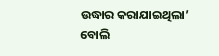ଉଦ୍ଧାର କରାଯାଇଥିଲା’ ବୋଲି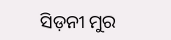ସିଡ଼ନୀ ମୁର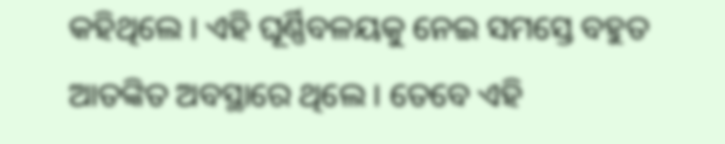କହିଥିଲେ । ଏହି ଘୂର୍ଣ୍ଣିବଳୟକୁ ନେଇ ସମସ୍ତେ ବହୁତ ଆତଙ୍କିତ ଅବସ୍ଥାରେ ଥିଲେ । ତେବେ ଏହି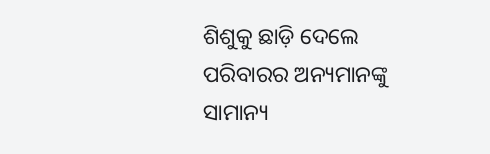ଶିଶୁକୁ ଛାଡ଼ି ଦେଲେ ପରିବାରର ଅନ୍ୟମାନଙ୍କୁ ସାମାନ୍ୟ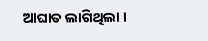ଆଘାତ ଲାଗିଥିଲା ।